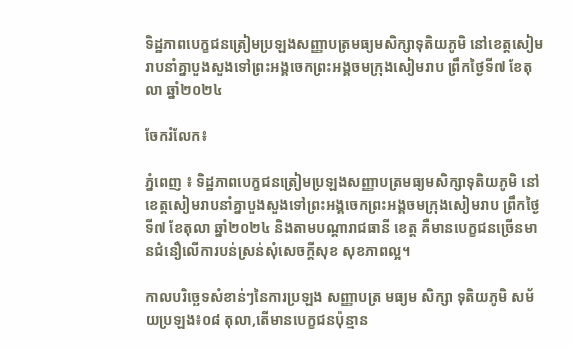ទិដ្ឋភាពបេក្ខជនត្រៀមប្រឡងសញ្ញាបត្រមធ្យមសិក្សាទុតិយភូមិ នៅខេត្តសៀមរាបនាំគ្នាបួងសួងទៅព្រះអង្គចេកព្រះអង្គចមក្រុងសៀមរាប ព្រឹកថ្ងៃទី៧ ខែតុលា ឆ្នាំ២០២៤

ចែករំលែក៖

ភ្នំពេញ ៖ ទិដ្ឋភាពបេក្ខជនត្រៀមប្រឡងសញ្ញាបត្រមធ្យមសិក្សាទុតិយភូមិ នៅខេត្តសៀមរាបនាំគ្នាបួងសួងទៅព្រះអង្គចេកព្រះអង្គចមក្រុងសៀមរាប ព្រឹកថ្ងៃទី៧ ខែតុលា ឆ្នាំ២០២៤ និងតាមបណ្តារាជធានី ខេត្ត គឺមានបេក្ខជនច្រើនមានជំនឿលើការបន់ស្រន់សុំសេចក្តីសុខ សុខភាពល្អ។

កាលបរិច្ឆេទសំខាន់ៗនៃការប្រឡង សញ្ញាបត្រ មធ្យម សិក្សា ទុតិយភូមិ សម័យប្រឡង៖០៨ តុលា,តើមានបេក្ខជនប៉ុន្មាន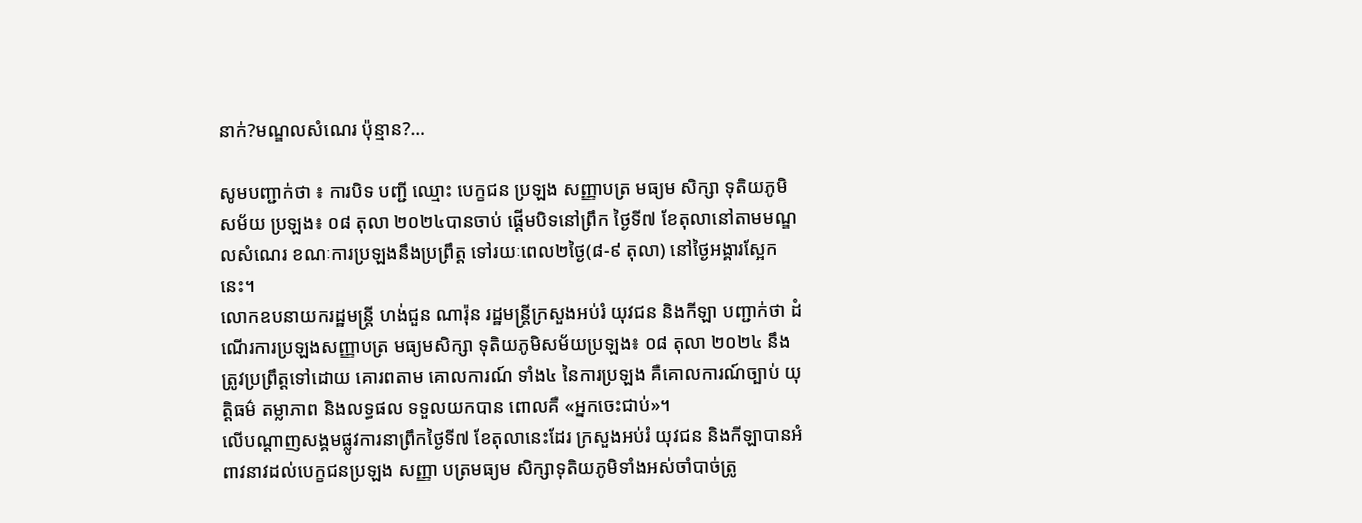នាក់?មណ្ឌលសំណេរ ប៉ុន្មាន?…

សូមបញ្ជាក់ថា ៖ ការបិទ បញ្ជី ឈ្មោះ បេក្ខជន ប្រឡង សញ្ញាបត្រ មធ្យម សិក្សា ទុតិយភូមិ សម័យ ប្រឡង៖ ០៨ តុលា ២០២៤បានចាប់ ផ្តើមបិទនៅព្រឹក ថ្ងៃទី៧ ខែតុលានៅតាមមណ្ឌលសំណេរ ខណៈការប្រឡងនឹងប្រព្រឹត្ត ទៅរយៈពេល២ថ្ងៃ(៨-៩ តុលា) នៅថ្ងៃអង្គារស្អែកនេះ។
លោកឧបនាយករដ្ឋមន្រ្តី ហង់ជួន ណារ៉ុន រដ្ឋមន្រ្តីក្រសួងអប់រំ យុវជន និងកីឡា បញ្ជាក់ថា ដំណើរការប្រឡងសញ្ញាបត្រ មធ្យមសិក្សា ទុតិយភូមិសម័យប្រឡង៖ ០៨ តុលា ២០២៤ នឹងត្រូវប្រព្រឹត្តទៅដោយ គោរពតាម គោលការណ៍ ទាំង៤ នៃការប្រឡង គឺគោលការណ៍ច្បាប់ យុត្តិធម៌ តម្លាភាព និងលទ្ធផល ទទួលយកបាន ពោលគឺ «អ្នកចេះជាប់»។
លើបណ្ដាញសង្គមផ្លូវការនាព្រឹកថ្ងៃទី៧ ខែតុលានេះដែរ ក្រសួងអប់រំ យុវជន និងកីឡាបានអំពាវនាវដល់បេក្ខជនប្រឡង សញ្ញា បត្រមធ្យម សិក្សាទុតិយភូមិទាំងអស់ចាំបាច់ត្រូ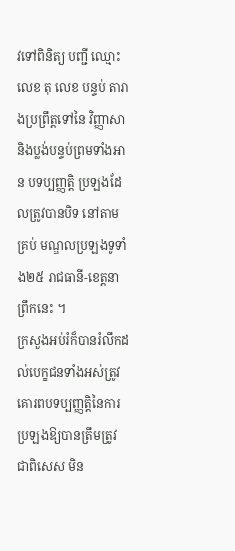វទៅពិនិត្យ បញ្ជី ឈ្មោះ លេខ តុ លេខ បន្ទប់ តារាងប្រព្រឹត្តទៅនៃ វិញ្ញាសា និងប្លង់បន្ទប់ព្រមទាំងអាន បទប្បញ្ញត្តិ ប្រឡងដែលត្រូវបានបិទ នៅតាមគ្រប់ មណ្ឌលប្រឡងទូទាំង២៥ រាជធានី-ខេត្តនា ព្រឹកនេះ ។
ក្រសួងអប់រំក៏បានរំលឹកដល់បេក្ខជនទាំងអស់ត្រូវគោរពបទប្បញ្ញត្តិនៃការប្រឡងឱ្យបានត្រឹមត្រូវ ជាពិសេស មិន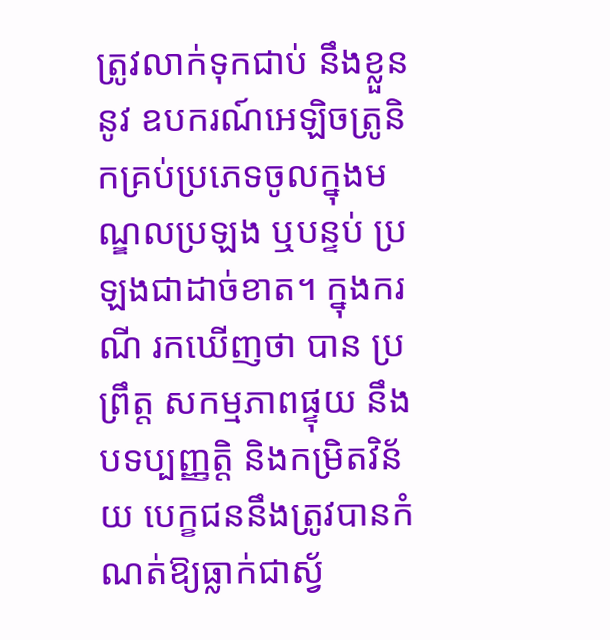ត្រូវលាក់ទុកជាប់ នឹងខ្លួននូវ ឧបករណ៍អេឡិចត្រូនិកគ្រប់ប្រភេទចូលក្នុងមណ្ឌលប្រឡង ឬបន្ទប់ ប្រឡងជាដាច់ខាត។ ក្នុងករណី រកឃើញថា បាន ប្រព្រឹត្ត សកម្មភាពផ្ទុយ នឹងបទប្បញ្ញត្តិ និងកម្រិតវិន័យ បេក្ខជននឹងត្រូវបានកំណត់ឱ្យធ្លាក់ជាស្វ័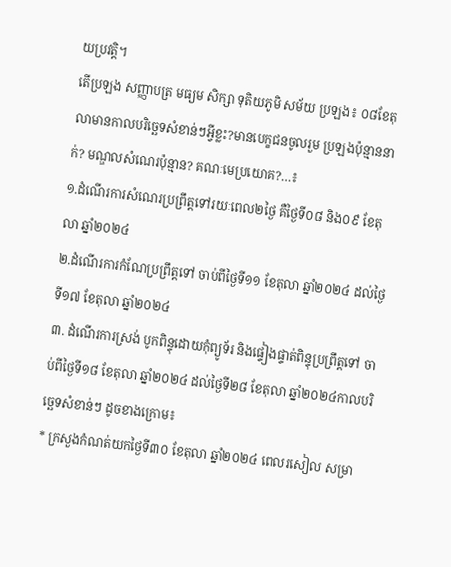យប្រវត្តិ។
តើប្រឡង សញ្ញាបត្រ មធ្យម សិក្សា ទុតិយភូមិ សម័យ ប្រឡង៖ ០៨ខែតុលាមានកាលបរិច្ឆេទសំខាន់ៗអ្វីខ្លះ?មានបេក្ខជនចូលរួម ប្រឡងប៉ុន្មាននាក់? មណ្ឌលសំណេរប៉ុន្មាន? គណៈមេប្រយោគ?…៖
១.ដំណើរការសំណេរប្រព្រឹត្តទៅរយៈពេល២ថ្ងៃ គឺថ្ងៃទី០៨ និង០៩ ខែតុលា ឆ្នាំ២០២៤
២.ដំណើរការកំណែប្រព្រឹត្តទៅ ចាប់ពីថ្ងៃទី១១ ខែតុលា ឆ្នាំ២០២៤ ដល់ថ្ងៃទី១៧ ខែតុលា ឆ្នាំ២០២៤
៣. ដំណើរការស្រង់ បូកពិន្ទុដោយកុំព្យូទ័រ និងផ្ទៀងផ្ទាត់ពិន្ទុប្រព្រឹត្តទៅ ចាប់ពីថ្ងៃទី១៨ ខែតុលា ឆ្នាំ២០២៤ ដល់ថ្ងៃទី២៨ ខែតុលា ឆ្នាំ២០២៤កាលបរិច្ឆេទសំខាន់ៗ ដូចខាងក្រោម៖
* ក្រសួងកំណត់យកថ្ងៃទី៣០ ខែតុលា ឆ្នាំ២០២៤ ពេលរសៀល សម្រា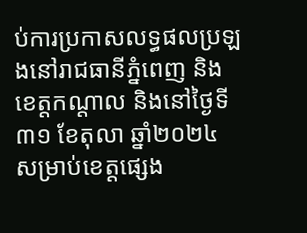ប់ការប្រកាសលទ្ធផលប្រឡងនៅរាជធានីភ្នំពេញ និងខេត្តកណ្តាល និងនៅថ្ងៃទី៣១ ខែតុលា ឆ្នាំ២០២៤ សម្រាប់ខេត្តផ្សេង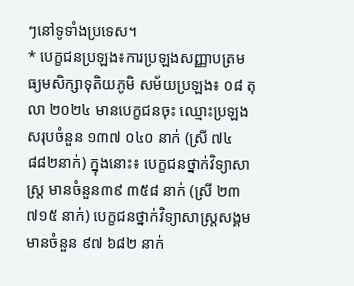ៗនៅទូទាំងប្រទេស។
* បេក្ខជនប្រឡង៖ការប្រឡងសញ្ញាបត្រមធ្យមសិក្សាទុតិយភូមិ សម័យប្រឡង៖ ០៨ តុលា ២០២៤ មានបេក្ខជនចុះ ឈ្មោះប្រឡង សរុបចំនួន ១៣៧ ០៤០ នាក់ (ស្រី ៧៤ ៨៨២នាក់) ក្នុងនោះ៖ បេក្ខជនថ្នាក់វិទ្យាសាស្ត្រ មានចំនួន៣៩ ៣៥៨ នាក់ (ស្រី ២៣ ៧១៥ នាក់) បេក្ខជនថ្នាក់វិទ្យាសាស្ត្រសង្គម មានចំនួន ៩៧ ៦៨២ នាក់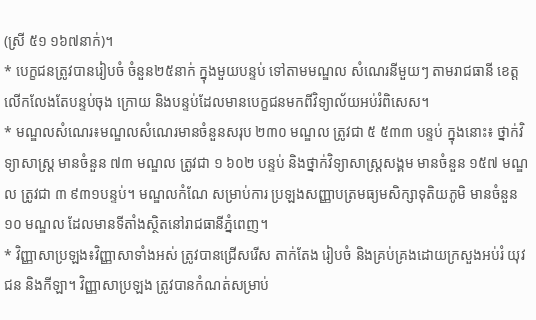(ស្រី ៥១ ១៦៧នាក់)។
* បេក្ខជនត្រូវបានរៀបចំ ចំនួន២៥នាក់ ក្នុងមួយបន្ទប់ ទៅតាមមណ្ឌល សំណេរនីមួយៗ តាមរាជធានី ខេត្តលើកលែងតែបន្ទប់ចុង ក្រោយ និងបន្ទប់ដែលមានបេក្ខជនមកពីវិទ្យាល័យអប់រំពិសេស។
* មណ្ឌលសំណេរ៖មណ្ឌលសំណេរមានចំនួនសរុប ២៣០ មណ្ឌល ត្រូវជា ៥ ៥៣៣ បន្ទប់ ក្នុងនោះ៖ ថ្នាក់វិទ្យាសាស្ត្រ មានចំនួន ៧៣ មណ្ឌល ត្រូវជា ១ ៦០២ បន្ទប់ និងថ្នាក់វិទ្យាសាស្ត្រសង្គម មានចំនួន ១៥៧ មណ្ឌល ត្រូវជា ៣ ៩៣១បន្ទប់។ មណ្ឌលកំណែ សម្រាប់ការ ប្រឡងសញ្ញាបត្រមធ្យមសិក្សាទុតិយភូមិ មានចំនួន ១០ មណ្ឌល ដែលមានទីតាំងស្ថិតនៅរាជធានីភ្នំពេញ។
* វិញ្ញាសាប្រឡង៖វិញ្ញាសាទាំងអស់ ត្រូវបានជ្រើសរើស តាក់តែង រៀបចំ និងគ្រប់គ្រងដោយក្រសួងអប់រំ យុវជន និងកីឡា។ វិញ្ញាសាប្រឡង ត្រូវបានកំណត់សម្រាប់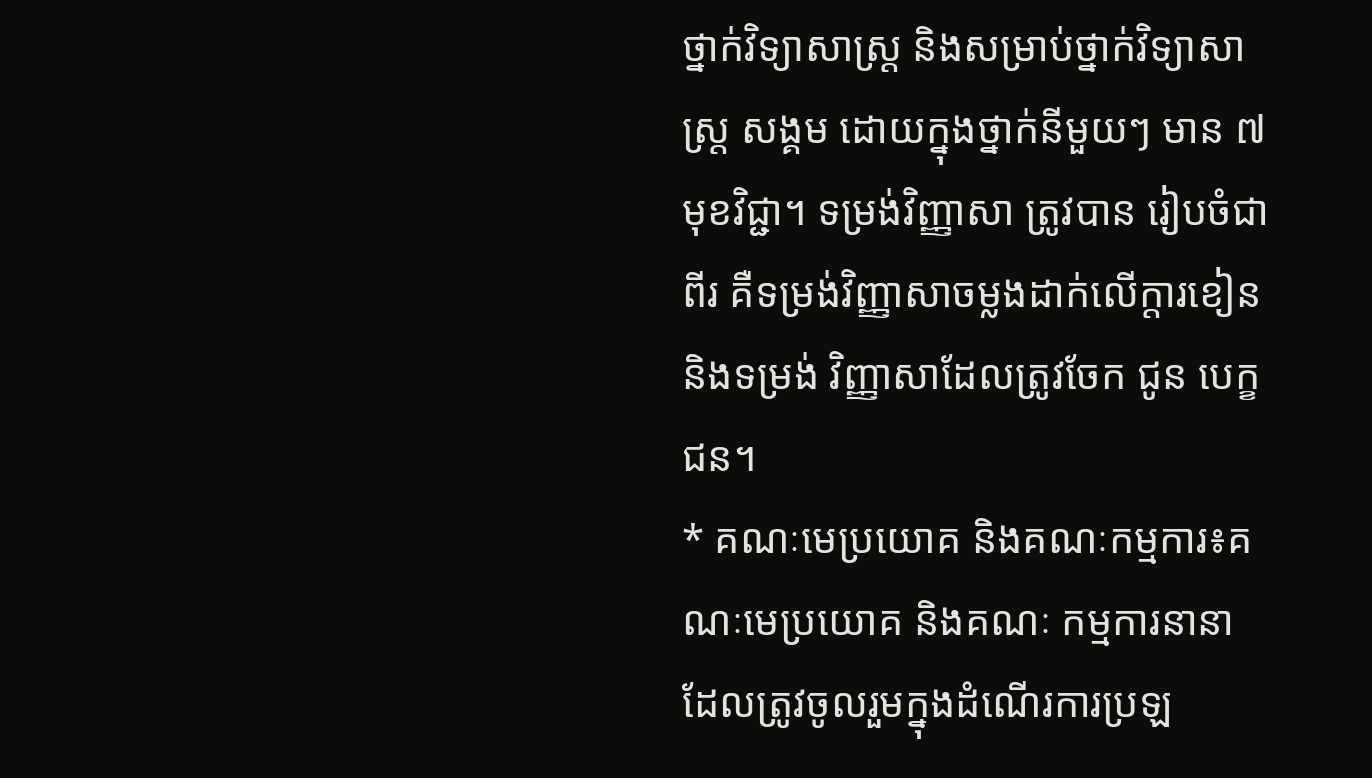ថ្នាក់វិទ្យាសាស្ត្រ និងសម្រាប់ថ្នាក់វិទ្យាសាស្ត្រ សង្គម ដោយក្នុងថ្នាក់នីមួយៗ មាន ៧ មុខវិជ្ជា។ ទម្រង់វិញ្ញាសា ត្រូវបាន រៀបចំជាពីរ គឺទម្រង់វិញ្ញាសាចម្លងដាក់លើក្តារខៀន និងទម្រង់ វិញ្ញាសាដែលត្រូវចែក ជូន បេក្ខជន។
* គណៈមេប្រយោគ និងគណៈកម្មការ៖គណៈមេប្រយោគ និងគណៈ កម្មការនានា ដែលត្រូវចូលរួមក្នុងដំណើរការប្រឡ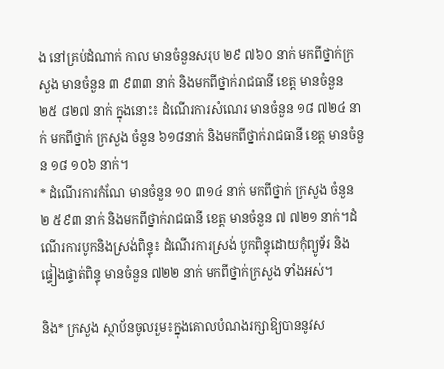ង នៅគ្រប់ដំណាក់ កាល មានចំនួនសរុប ២៩ ៧៦០ នាក់ មកពីថ្នាក់ក្រសួង មានចំនួន ៣ ៩៣៣ នាក់ និងមកពីថ្នាក់រាជធានី ខេត្ត មានចំនួន ២៥ ៨២៧ នាក់ ក្នុងនោះ៖ ដំណើរការសំណេរ មានចំនួន ១៨ ៧២៤ នាក់ មកពីថ្នាក់ ក្រសួង ចំនួន ៦១៨នាក់ និងមកពីថ្នាក់រាជធានី ខេត្ត មានចំនួន ១៨ ១០៦ នាក់។
* ដំណើរការកំណែ មានចំនួន ១០ ៣១៤ នាក់ មកពីថ្នាក់ ក្រសួង ចំនួន ២ ៥៩៣ នាក់ និងមកពីថ្នាក់រាជធានី ខេត្ត មានចំនួន ៧ ៧២១ នាក់។ដំណើរការបូកនិងស្រង់ពិន្ទុ៖ ដំណើរការស្រង់ បូកពិន្ទុដោយកុំព្យូទ័រ និងផ្ទៀងផ្ទាត់ពិន្ទុ មានចំនួន ៧២២ នាក់ មកពីថ្នាក់ក្រសួង ទាំងអស់។

និង* ក្រសួង ស្ថាប័នចូលរួម៖ក្នុងគោលបំណងរក្សាឱ្យបាននូវស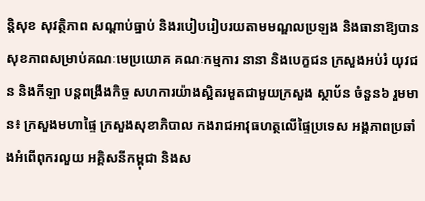ន្តិសុខ សុវត្ថិភាព សណ្តាប់ធ្នាប់ និងរបៀបរៀបរយតាមមណ្ឌលប្រឡង និងធានាឱ្យបានសុខភាពសម្រាប់គណៈមេប្រយោគ គណៈកម្មការ នានា និងបេក្ខជន ក្រសួងអប់រំ យុវជន និងកីឡា បន្តពង្រឹងកិច្ច សហការយ៉ាងស្អិតរមួតជាមួយក្រសួង ស្ថាប័ន ចំនួន៦ រួមមាន៖ ក្រសួងមហាផ្ទៃ ក្រសួងសុខាភិបាល កងរាជអាវុធហត្ថលើផ្ទៃប្រទេស អង្គភាពប្រឆាំងអំពើពុករលួយ អគ្គិសនីកម្ពុជា និងស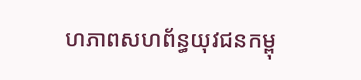ហភាពសហព័ន្ធយុវជនកម្ពុ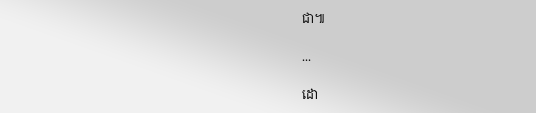ជា៕

...

ដោ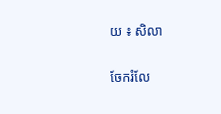យ ៖ សិលា

ចែករំលែ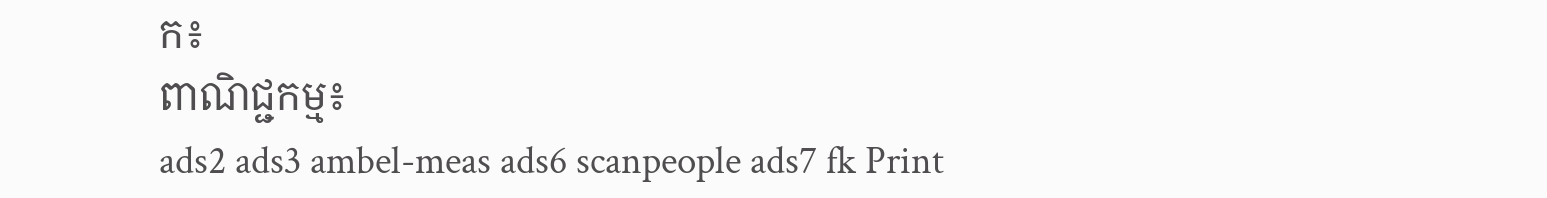ក៖
ពាណិជ្ជកម្ម៖
ads2 ads3 ambel-meas ads6 scanpeople ads7 fk Print